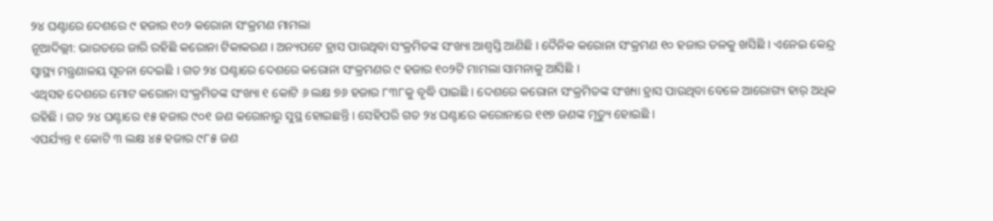୨୪ ଘଣ୍ଟାରେ ଦେଶରେ ୯ ହଜାର ୧୦୨ କରୋନା ସଂକ୍ରମଣ ମାମଲା
ନୂଆଦିଲ୍ଲୀ: ଭାରତରେ ଜାରି ରହିଛି କରୋନା ଟିକାକରଣ । ଅନ୍ୟପଟେ ହ୍ରାସ ପାଉଥିବା ସଂକ୍ରମିତଙ୍କ ସଂଖ୍ୟା ଆଶ୍ୱସ୍ତି ଆଣିଛି । ଦୈନିକ କରୋନା ସଂକ୍ରମଣ ୧୦ ହଜାର ତଳକୁ ଖସିଛି । ଏନେଇ କେନ୍ଦ୍ର ସ୍ୱାସ୍ଥ୍ୟ ମନ୍ତ୍ରଣାଳୟ ସୂଚନା ଦେଇଛି । ଗତ ୨୪ ଘଣ୍ଟାରେ ଦେଶରେ କରୋନା ସଂକ୍ରମଣର ୯ ହଜାର ୧୦୨ଟି ମାମଲା ସାମନାକୁ ଆସିଛି ।
ଏଥିସହ ଦେଶରେ ମୋଟ କରୋନା ସଂକ୍ରମିତଙ୍କ ସଂଖ୍ୟା ୧ କୋଟି ୬ ଲକ୍ଷ ୭୬ ହଜାର ୮୩୮କୁ ବୃଦ୍ଧି ପାଇଛି । ଦେଶରେ କରୋନା ସଂକ୍ରମିତଙ୍କ ସଂଖ୍ୟା ହ୍ରାସ ପାଉଥିବା ବେଳେ ଆରୋଗ୍ୟ ହାର୍ ଅଧିକ ରହିଛି । ଗତ ୨୪ ଘଣ୍ଟାରେ ୧୫ ହଜାର ୯୦୧ ଜଣ କରୋନାରୁ ସୁସ୍ଥ ହୋଇଛନ୍ତି । ସେହିପରି ଗତ ୨୪ ଘଣ୍ଟାରେ କରୋନାରେ ୧୧୭ ଜଣଙ୍କ ମୃତ୍ୟୁ ହୋଇଛି ।
ଏପର୍ଯ୍ୟନ୍ତ ୧ କୋଟି ୩ ଲକ୍ଷ ୪୫ ହଜାର ୯୮୫ ଜଣ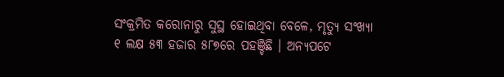ସଂକ୍ରମିତ କରୋନାରୁ ସୁସ୍ଥ ହୋଇଥିବା ବେଳେ, ମୃତ୍ୟୁ ସଂଖ୍ୟା ୧ ଲକ୍ଷ ୫୩ ହଜାର ୫୮୭ରେ ପହଞ୍ଚିଛି । ଅନ୍ୟପଟେ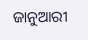ଜାନୁଆରୀ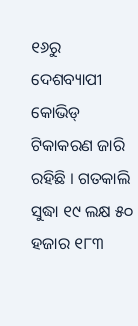୧୬ରୁ ଦେଶବ୍ୟାପୀ କୋଭିଡ୍ ଟିକାକରଣ ଜାରି ରହିଛି । ଗତକାଲି ସୁଦ୍ଧା ୧୯ ଲକ୍ଷ ୫୦ ହଜାର ୧୮୩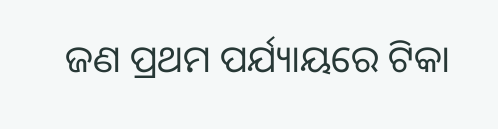ଜଣ ପ୍ରଥମ ପର୍ଯ୍ୟାୟରେ ଟିକା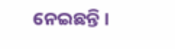ନେଇଛନ୍ତି ।